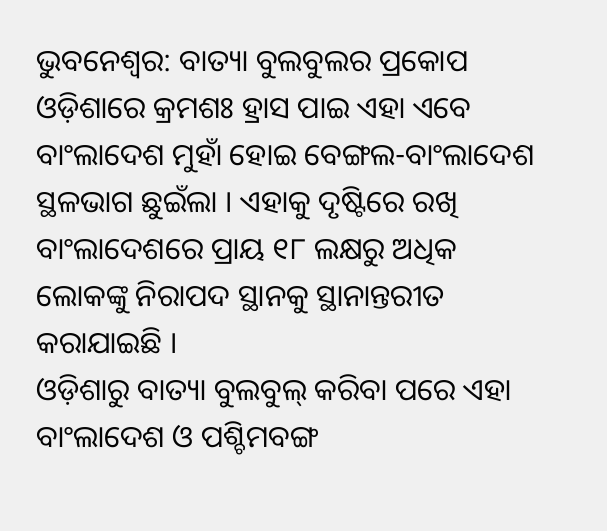ଭୁବନେଶ୍ୱର: ବାତ୍ୟା ବୁଲବୁଲର ପ୍ରକୋପ ଓଡ଼ିଶାରେ କ୍ରମଶଃ ହ୍ରାସ ପାଇ ଏହା ଏବେ ବାଂଲାଦେଶ ମୁହାଁ ହୋଇ ବେଙ୍ଗଲ-ବାଂଲାଦେଶ ସ୍ଥଳଭାଗ ଛୁଇଁଲା । ଏହାକୁ ଦୃଷ୍ଟିରେ ରଖି ବାଂଲାଦେଶରେ ପ୍ରାୟ ୧୮ ଲକ୍ଷରୁ ଅଧିକ ଲୋକଙ୍କୁ ନିରାପଦ ସ୍ଥାନକୁ ସ୍ଥାନାନ୍ତରୀତ କରାଯାଇଛି ।
ଓଡ଼ିଶାରୁ ବାତ୍ୟା ବୁଲବୁଲ୍ କରିବା ପରେ ଏହା ବାଂଲାଦେଶ ଓ ପଶ୍ଚିମବଙ୍ଗ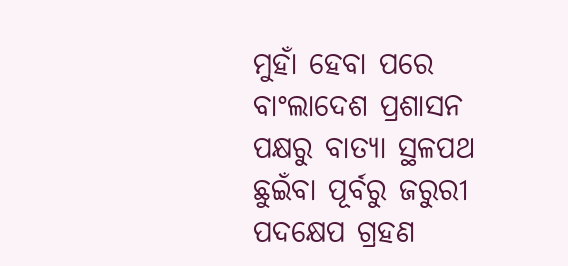ମୁହାଁ ହେବା ପରେ ବାଂଲାଦେଶ ପ୍ରଶାସନ ପକ୍ଷରୁ ବାତ୍ୟା ସ୍ଥଳପଥ ଛୁଇଁବା ପୂର୍ବରୁ ଜରୁରୀ ପଦକ୍ଷେପ ଗ୍ରହଣ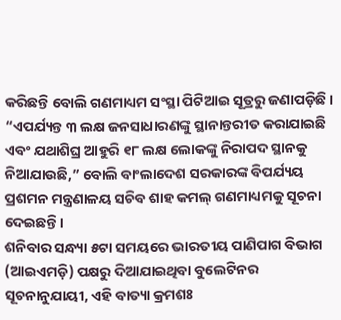କରିଛନ୍ତି ବୋଲି ଗଣମାଧ୍ୟମ ସଂସ୍ଥା ପିଟିଆଇ ସୂତ୍ରରୁ ଜଣାପଡ଼ିଛି ।
“ଏପର୍ଯ୍ୟନ୍ତ ୩ ଲକ୍ଷ ଜନସାଧାରଣଙ୍କୁ ସ୍ଥାନାନ୍ତରୀତ କରାଯାଇଛି ଏବଂ ଯଥାଶିଘ୍ର ଆହୁରି ୧୮ ଲକ୍ଷ ଲୋକଙ୍କୁ ନିରାପଦ ସ୍ଥାନକୁ ନିଆଯାଉଛି,” ବୋଲି ବାଂଲାଦେଶ ସରକାରଙ୍କ ବିପର୍ଯ୍ୟୟ ପ୍ରଶମନ ମନ୍ତ୍ରଣାଳୟ ସଚିବ ଶାହ କମଲ୍ ଗଣମାଧ୍ୟମକୁ ସୂଚନା ଦେଇଛନ୍ତି ।
ଶନିବାର ସନ୍ଧ୍ୟା ୫ଟା ସମୟରେ ଭାରତୀୟ ପାଣିପାଗ ବିଭାଗ (ଆଇଏମଡ଼ି) ପକ୍ଷରୁ ଦିଆଯାଇଥିବା ବୁଲେଟିନର ସୂଚନାନୁଯାୟୀ, ଏହି ବାତ୍ୟା କ୍ରମଶଃ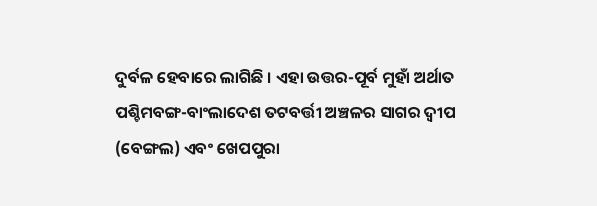ଦୁର୍ବଳ ହେବାରେ ଲାଗିଛି । ଏହା ଉତ୍ତର-ପୂର୍ବ ମୁହାଁ ଅର୍ଥାତ ପଶ୍ଚିମବଙ୍ଗ-ବାଂଲାଦେଶ ତଟବର୍ତ୍ତୀ ଅଞ୍ଚଳର ସାଗର ଦ୍ୱୀପ (ବେଙ୍ଗଲ) ଏବଂ ଖେପପୁରା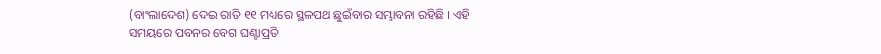(ବାଂଲାଦେଶ) ଦେଇ ରାତି ୧୧ ମଧ୍ୟରେ ସ୍ଥଳପଥ ଛୁଇଁବାର ସମ୍ଭାବନା ରହିଛି । ଏହି ସମୟରେ ପବନର ବେଗ ଘଣ୍ଟାପ୍ରତି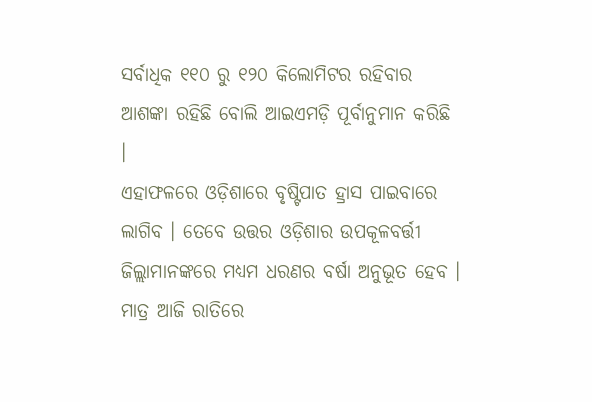ସର୍ବାଧିକ ୧୧୦ ରୁ ୧୨୦ କିଲୋମିଟର ରହିବାର ଆଶଙ୍କା ରହିଛି ବୋଲି ଆଇଏମଡ଼ି ପୂର୍ବାନୁମାନ କରିଛି ।
ଏହାଫଳରେ ଓଡ଼ିଶାରେ ବୃଷ୍ଟିପାତ ହ୍ରାସ ପାଇବାରେ ଲାଗିବ । ତେବେ ଉତ୍ତର ଓଡ଼ିଶାର ଉପକୂଳବର୍ତ୍ତୀ ଜିଲ୍ଲାମାନଙ୍କରେ ମଧ୍ୟମ ଧରଣର ବର୍ଷା ଅନୁଭୂତ ହେବ । ମାତ୍ର ଆଜି ରାତିରେ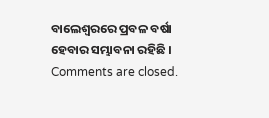ବାଲେଶ୍ୱରରେ ପ୍ରବଳ ବର୍ଷା ହେବାର ସମ୍ଭାବନା ରହିଛି ।
Comments are closed.